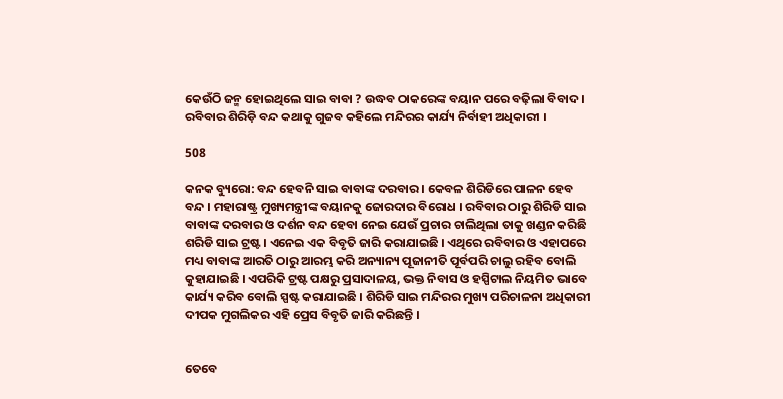କେଉଁଠି ଜନ୍ମ ହୋଇଥିଲେ ସାଇ ବାବା ? ଉଦ୍ଧବ ଠାକରେଙ୍କ ବୟାନ ପରେ ବଢ଼ିଲା ବିବାଦ । ରବିବାର ଶିରିଡ଼ି ବନ୍ଦ କଥାକୁ ଗୁଜବ କହିଲେ ମନ୍ଦିରର କାର୍ଯ୍ୟ ନିର୍ବାହୀ ଅଧିକାରୀ ।

508

କନକ ବ୍ୟୁରୋ: ବନ୍ଦ ହେବନି ସାଇ ବାବାଙ୍କ ଦରବାର । କେବଳ ଶିରିଡିରେ ପାଳନ ହେବ ବନ୍ଦ । ମହାରାଷ୍ଟ୍ର ମୁଖ୍ୟମନ୍ତ୍ରୀଙ୍କ ବୟାନକୁ ଜୋରଦାର ବିରୋଧ । ରବିବାର ଠାରୁ ଶିରିଡି ସାଇ ବାବାଙ୍କ ଦରବାର ଓ ଦର୍ଶନ ବନ୍ଦ ହେବା ନେଇ ଯେଉଁ ପ୍ରଚାର ଚାଲିଥିଲା ତାକୁ ଖଣ୍ଡନ କରିଛି ଶରିଡି ସାଇ ଟ୍ରଷ୍ଟ । ଏନେଇ ଏକ ବିବୃତି ଜାରି କରାଯାଇଛି । ଏଥିରେ ରବିବାର ଓ ଏହାପରେ ମଧ୍ୟ ବାବାଙ୍କ ଆରତି ଠାରୁ ଆରମ୍ଭ କରି ଅନ୍ୟାନ୍ୟ ପୂଜାନୀତି ପୂର୍ବପରି ଚାଲୁ ରହିବ ବୋଲି କୁହାଯାଇଛି । ଏପରିକି ଟ୍ରଷ୍ଟ ପକ୍ଷରୁ ପ୍ରସାଦାଳୟ, ଭକ୍ତ ନିବାସ ଓ ହସ୍ପିଟାଲ ନିୟମିତ ଭାବେ କାର୍ଯ୍ୟ କରିବ ବୋଲି ସ୍ପଷ୍ଟ କରାଯାଇଛି । ଶିରିଡି ସାଇ ମନ୍ଦିରର ମୁଖ୍ୟ ପରିଚାଳନା ଅଧିକାରୀ ଦୀପକ ମୁଗଲିକର ଏହି ପ୍ରେସ ବିବୃତି ଜାରି କରିଛନ୍ତି ।


ତେବେ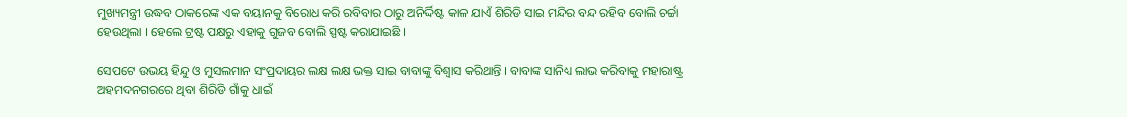ମୁଖ୍ୟମନ୍ତ୍ରୀ ଉଦ୍ଧବ ଠାକରେଙ୍କ ଏକ ବୟାନକୁ ବିରୋଧ କରି ରବିବାର ଠାରୁ ଅନିର୍ଦ୍ଦିଷ୍ଟ କାଳ ଯାଏଁ ଶିରିଡି ସାଇ ମନ୍ଦିର ବନ୍ଦ ରହିବ ବୋଲି ଚର୍ଚ୍ଚା ହେଉଥିଲା । ହେଲେ ଟ୍ରଷ୍ଟ ପକ୍ଷରୁ ଏହାକୁ ଗୁଜବ ବୋଲି ସ୍ପଷ୍ଟ କରାଯାଇଛି ।

ସେପଟେ ଉଭୟ ହିନ୍ଦୁ ଓ ମୁସଲମାନ ସଂପ୍ରଦାୟର ଲକ୍ଷ ଲକ୍ଷ ଭକ୍ତ ସାଇ ବାବାଙ୍କୁ ବିଶ୍ୱାସ କରିଥାନ୍ତି । ବାବାଙ୍କ ସାନିଧ୍ୟ ଲାଭ କରିବାକୁ ମହାରାଷ୍ଟ୍ର ଅହମଦନଗରରେ ଥିବା ଶିରିଡି ଗାଁକୁ ଧାଇଁ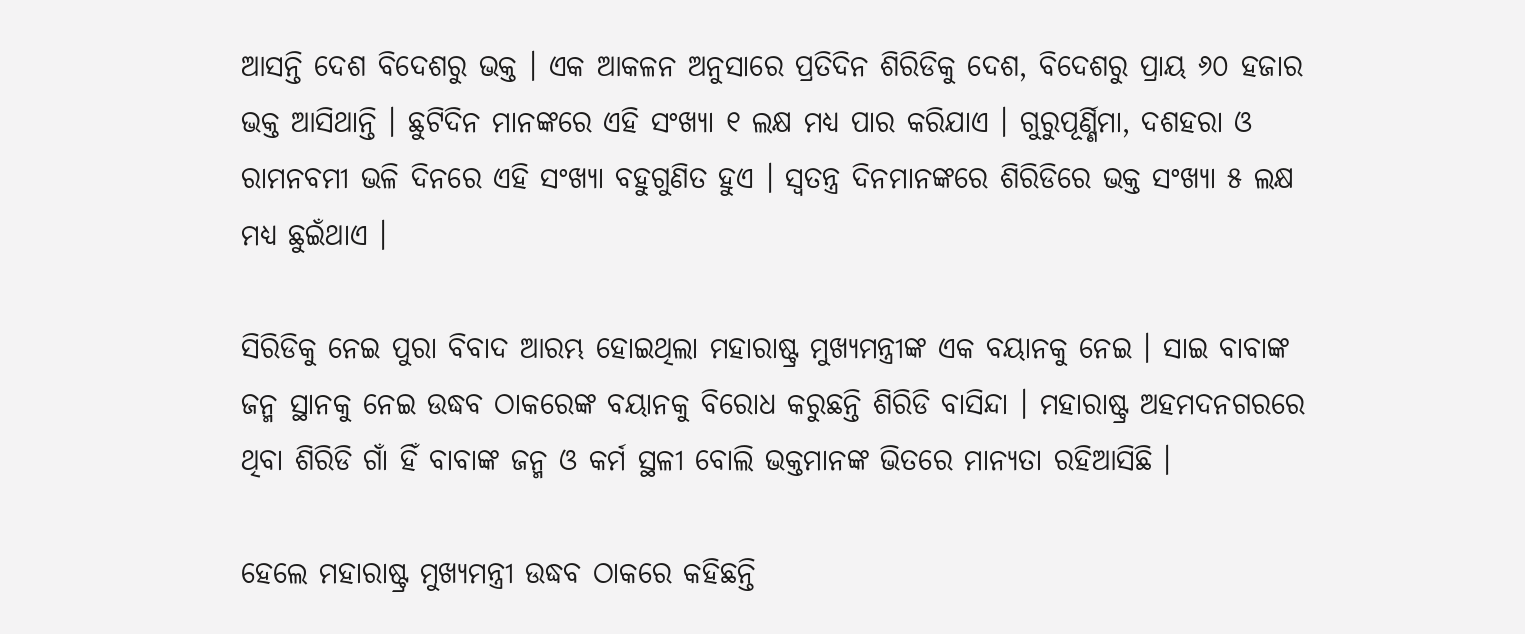ଆସନ୍ତି ଦେଶ ବିଦେଶରୁ ଭକ୍ତ । ଏକ ଆକଳନ ଅନୁସାରେ ପ୍ରତିଦିନ ଶିରିଡିକୁ ଦେଶ, ବିଦେଶରୁ ପ୍ରାୟ ୬୦ ହଜାର ଭକ୍ତ ଆସିଥାନ୍ତି । ଛୁଟିଦିନ ମାନଙ୍କରେ ଏହି ସଂଖ୍ୟା ୧ ଲକ୍ଷ ମଧ୍ୟ ପାର କରିଯାଏ । ଗୁରୁପୂର୍ଣ୍ଣିମା, ଦଶହରା ଓ ରାମନବମୀ ଭଳି ଦିନରେ ଏହି ସଂଖ୍ୟା ବହୁଗୁଣିତ ହୁଏ । ସ୍ୱତନ୍ତ୍ର ଦିନମାନଙ୍କରେ ଶିରିଡିରେ ଭକ୍ତ ସଂଖ୍ୟା ୫ ଲକ୍ଷ ମଧ୍ୟ ଛୁଇଁଥାଏ ।

ସିରିଡିକୁ ନେଇ ପୁରା ବିବାଦ ଆରମ୍ଭ ହୋଇଥିଲା ମହାରାଷ୍ଟ୍ର ମୁଖ୍ୟମନ୍ତ୍ରୀଙ୍କ ଏକ ବୟାନକୁ ନେଇ । ସାଇ ବାବାଙ୍କ ଜନ୍ମ ସ୍ଥାନକୁ ନେଇ ଉଦ୍ଧବ ଠାକରେଙ୍କ ବୟାନକୁ ବିରୋଧ କରୁଛନ୍ତି ଶିରିଡି ବାସିନ୍ଦା । ମହାରାଷ୍ଟ୍ର ଅହମଦନଗରରେ ଥିବା ଶିରିଡି ଗାଁ ହିଁ ବାବାଙ୍କ ଜନ୍ମ ଓ କର୍ମ ସ୍ଥଳୀ ବୋଲି ଭକ୍ତମାନଙ୍କ ଭିତରେ ମାନ୍ୟତା ରହିଆସିଛି ।

ହେଲେ ମହାରାଷ୍ଟ୍ର ମୁଖ୍ୟମନ୍ତ୍ରୀ ଉଦ୍ଧବ ଠାକରେ କହିଛନ୍ତି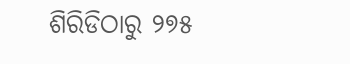ଶିରିଡିଠାରୁ ୨୭୫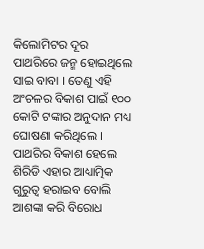କିଲୋମିଟର ଦୂର ପାଥରିରେ ଜନ୍ମ ହୋଇଥିଲେ ସାଇ ବାବା । ତେଣୁ ଏହି ଅଂଚଳର ବିକାଶ ପାଇଁ ୧୦୦ କୋଟି ଟଙ୍କାର ଅନୁଦାନ ମଧ୍ୟ ଘୋଷଣା କରିଥିଲେ । ପାଥରିର ବିକାଶ ହେଲେ ଶିରିଡି ଏହାର ଆଧ୍ୟାତ୍ମିକ ଗୁରୁତ୍ୱ ହରାଇବ ବୋଲି ଆଶଙ୍କା କରି ବିରୋଧ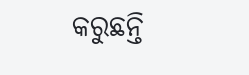କରୁଛନ୍ତି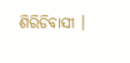ଶିରିଡିବାସୀ ।